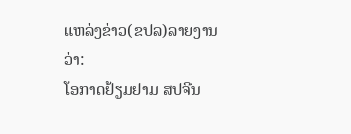ແຫລ່ງຂ່າວ(ຂປລ)ລາຍງານວ່າ:
ໂອກາດຢ້ຽມຢາມ ສປຈີນ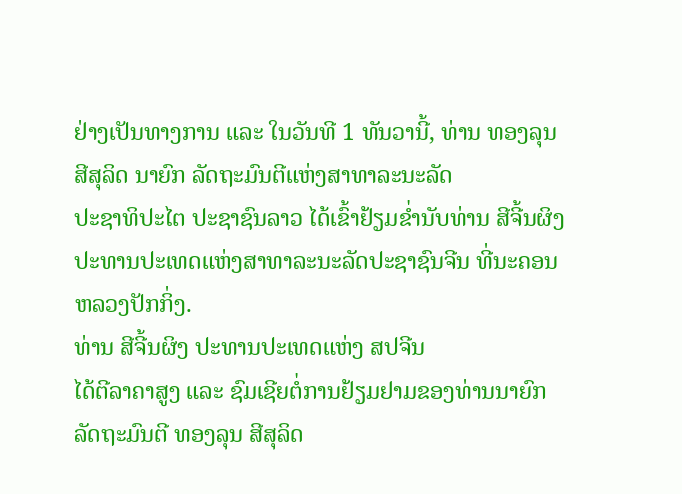ຢ່າງເປັນທາງການ ແລະ ໃນວັນທີ 1 ທັນວານີ້, ທ່ານ ທອງລຸນ ສີສຸລິດ ນາຍົກ ລັດຖະມົນຕີແຫ່ງສາທາລະນະລັດ
ປະຊາທິປະໄຕ ປະຊາຊົນລາວ ໄດ້ເຂົ້າຢ້ຽມຂໍ່ານັບທ່ານ ສີຈີ້ນຜິງ
ປະທານປະເທດແຫ່ງສາທາລະນະລັດປະຊາຊົນຈີນ ທີ່ນະຄອນຫລວງປັກກິ່ງ.
ທ່ານ ສີຈີ້ນຜິງ ປະທານປະເທດແຫ່ງ ສປຈີນ
ໄດ້ຕີລາຄາສູງ ແລະ ຊົມເຊີຍຕໍ່ການຢ້ຽມຢາມຂອງທ່ານນາຍົກ ລັດຖະມົນຕີ ທອງລຸນ ສີສຸລິດ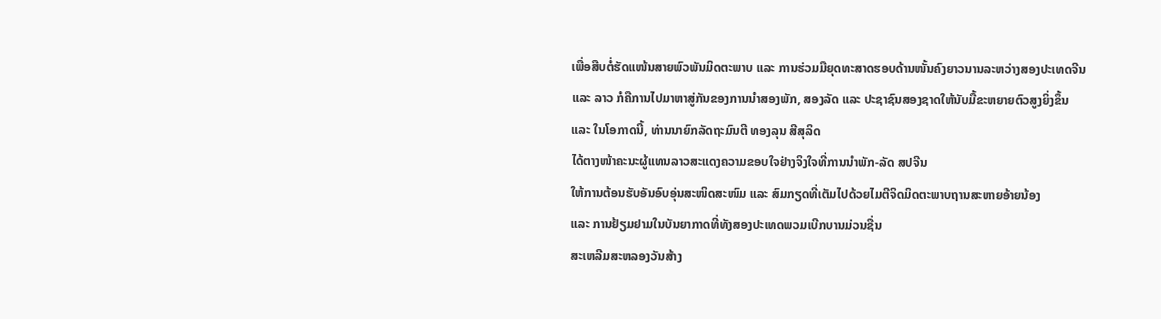ເພື່ອສືບຕໍ່ຮັດແໜ້ນສາຍພົວພັນມິດຕະພາບ ແລະ ການຮ່ວມມືຍຸດທະສາດຮອບດ້ານໜັ້ນຄົງຍາວນານລະຫວ່າງສອງປະເທດຈີນ
ແລະ ລາວ ກໍຄືການໄປມາຫາສູ່ກັນຂອງການນຳສອງພັກ, ສອງລັດ ແລະ ປະຊາຊົນສອງຊາດໃຫ້ນັບມື້ຂະຫຍາຍຕົວສູງຍິ່ງຂຶ້ນ
ແລະ ໃນໂອກາດນີ້, ທ່ານນາຍົກລັດຖະມົນຕີ ທອງລຸນ ສີສຸລິດ
ໄດ້ຕາງໜ້າຄະນະຜູ້ແທນລາວສະແດງຄວາມຂອບໃຈຢ່າງຈິງໃຈທີ່ການນຳພັກ-ລັດ ສປຈີນ
ໃຫ້ການຕ້ອນຮັບອັນອົບອຸ່ນສະໜິດສະໜົມ ແລະ ສົມກຽດທີ່ເຕັມໄປດ້ວຍໄມຕີຈິດມິດຕະພາບຖານສະຫາຍອ້າຍນ້ອງ
ແລະ ການຢ້ຽມຢາມໃນບັນຍາກາດທີ່ທັງສອງປະເທດພວມເບີກບານມ່ວນຊື່ນ
ສະເຫລີມສະຫລອງວັນສ້າງ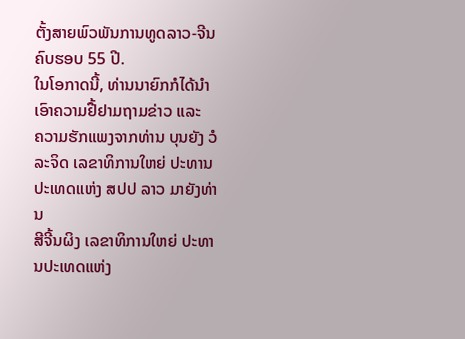ຕັ້ງສາຍພົວພັນການທູດລາວ-ຈີນຄົບຮອບ 55 ປີ.
ໃນໂອກາດນີ້, ທ່ານນາຍົກກໍໄດ້ນຳເອົາຄວາມຢື້ຢາມຖາມຂ່າວ ແລະ
ຄວາມຮັກແພງຈາກທ່ານ ບຸນຍັງ ວໍລະຈິດ ເລຂາທິການໃຫຍ່ ປະທານປະເທດແຫ່ງ ສປປ ລາວ ມາຍັງທ່ານ
ສີຈີ້ນຜິງ ເລຂາທິການໃຫຍ່ ປະທານປະເທດແຫ່ງ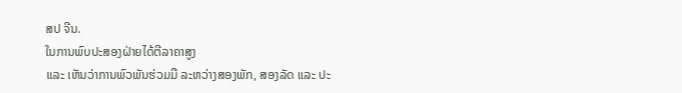ສປ ຈີນ.
ໃນການພົບປະສອງຝ່າຍໄດ້ຕີລາຄາສູງ
ແລະ ເຫັນວ່າການພົວພັນຮ່ວມມື ລະຫວ່າງສອງພັກ, ສອງລັດ ແລະ ປະ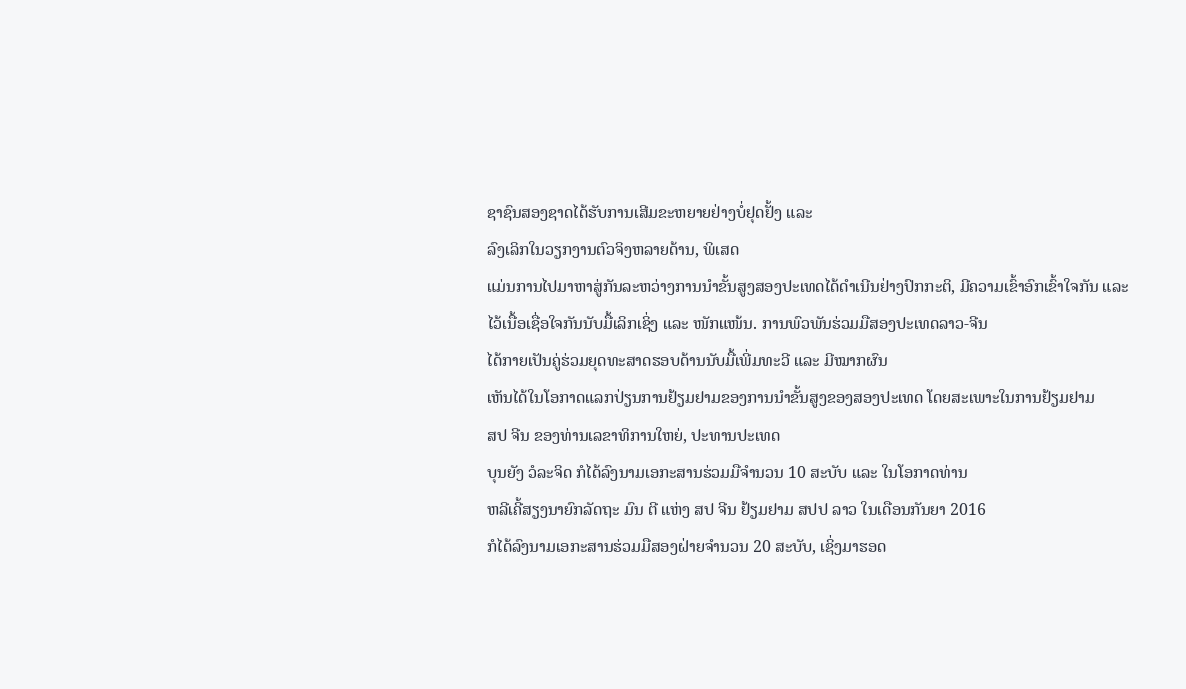ຊາຊົນສອງຊາດໄດ້ຮັບການເສີມຂະຫຍາຍຢ່າງບໍ່ຢຸດຢັ້ງ ແລະ
ລົງເລິກໃນວຽກງານຕົວຈິງຫລາຍດ້ານ, ພິເສດ
ແມ່ນການໄປມາຫາສູ່ກັນລະຫວ່າງການນຳຂັ້ນສູງສອງປະເທດໄດ້ດຳເນີນຢ່າງປົກກະຕິ, ມີຄວາມເຂົ້າອົກເຂົ້າໃຈກັນ ແລະ
ໄວ້ເນື້ອເຊື່ອໃຈກັນນັບມື້ເລິກເຊິ່ງ ແລະ ໜັກແໜ້ນ. ການພົວພັນຮ່ວມມືສອງປະເທດລາວ-ຈີນ
ໄດ້ກາຍເປັນຄູ່ຮ່ວມຍຸດທະສາດຮອບດ້ານນັບມື້ເພີ່ມທະວີ ແລະ ມີໝາກຜົນ
ເຫັນໄດ້ໃນໂອກາດແລກປ່ຽນການຢ້ຽມຢາມຂອງການນຳຂັ້ນສູງຂອງສອງປະເທດ ໂດຍສະເພາະໃນການຢ້ຽມຢາມ
ສປ ຈີນ ຂອງທ່ານເລຂາທິການໃຫຍ່, ປະທານປະເທດ
ບຸນຍັງ ວໍລະຈິດ ກໍໄດ້ລົງນາມເອກະສານຮ່ວມມືຈໍານວນ 10 ສະບັບ ແລະ ໃນໂອກາດທ່ານ
ຫລີເຄີ້ສຽງນາຍົກລັດຖະ ມົນ ຕີ ແຫ່ງ ສປ ຈີນ ຢ້ຽມຢາມ ສປປ ລາວ ໃນເດືອນກັນຍາ 2016
ກໍໄດ້ລົງນາມເອກະສານຮ່ວມມືສອງຝ່າຍຈໍານວນ 20 ສະບັບ, ເຊິ່ງມາຮອດ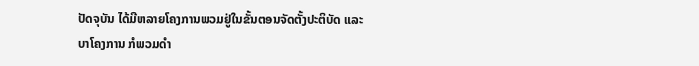ປັດຈຸບັນ ໄດ້ມີຫລາຍໂຄງການພວມຢູ່ໃນຂັ້ນຕອນຈັດຕັ້ງປະຕິບັດ ແລະ
ບາໂຄງການ ກໍພວມດຳ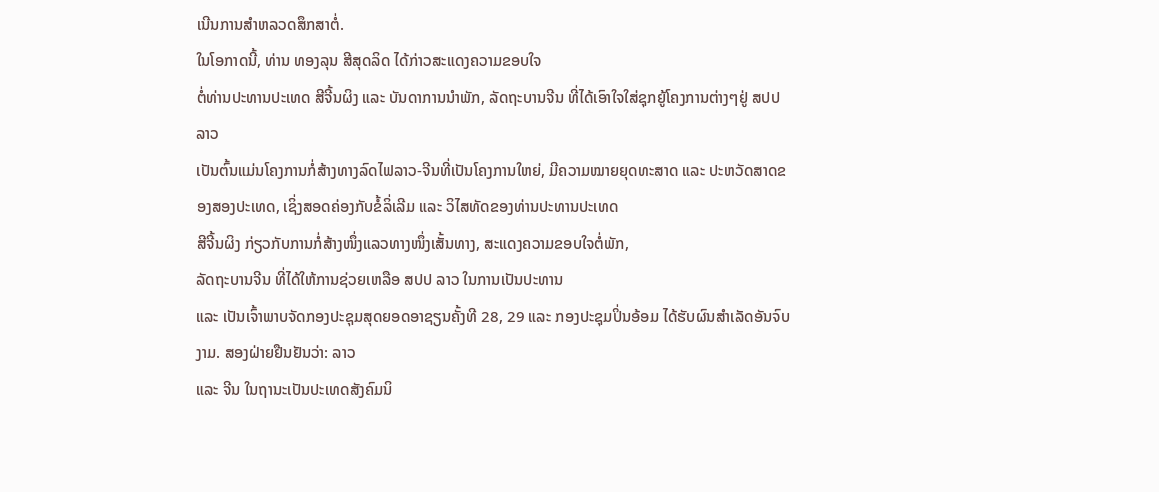ເນີນການສຳຫລວດສຶກສາຕໍ່.
ໃນໂອກາດນີ້, ທ່ານ ທອງລຸນ ສີສຸດລິດ ໄດ້ກ່າວສະແດງຄວາມຂອບໃຈ
ຕໍ່ທ່ານປະທານປະເທດ ສີຈີ້ນຜິງ ແລະ ບັນດາການນຳພັກ, ລັດຖະບານຈີນ ທີ່ໄດ້ເອົາໃຈໃສ່ຊຸກຍູ້ໂຄງການຕ່າງໆຢູ່ ສປປ ລາວ
ເປັນຕົ້ນແມ່ນໂຄງການກໍ່ສ້າງທາງລົດໄຟລາວ-ຈີນທີ່ເປັນໂຄງການໃຫຍ່, ມີຄວາມໝາຍຍຸດທະສາດ ແລະ ປະຫວັດສາດຂອງສອງປະເທດ, ເຊິ່ງສອດຄ່ອງກັບຂໍ້ລິ່ເລີມ ແລະ ວິໄສທັດຂອງທ່ານປະທານປະເທດ
ສີຈີ້ນຜິງ ກ່ຽວກັບການກໍ່ສ້າງໜຶ່ງແລວທາງໜຶ່ງເສັ້ນທາງ, ສະແດງຄວາມຂອບໃຈຕໍ່ພັກ,
ລັດຖະບານຈີນ ທີ່ໄດ້ໃຫ້ການຊ່ວຍເຫລືອ ສປປ ລາວ ໃນການເປັນປະທານ
ແລະ ເປັນເຈົ້າພາບຈັດກອງປະຊຸມສຸດຍອດອາຊຽນຄັ້ງທີ 28, 29 ແລະ ກອງປະຊຸມປິ່ນອ້ອມ ໄດ້ຮັບຜົນສຳເລັດອັນຈົບງາມ. ສອງຝ່າຍຢືນຢັນວ່າ: ລາວ
ແລະ ຈີນ ໃນຖານະເປັນປະເທດສັງຄົມນິ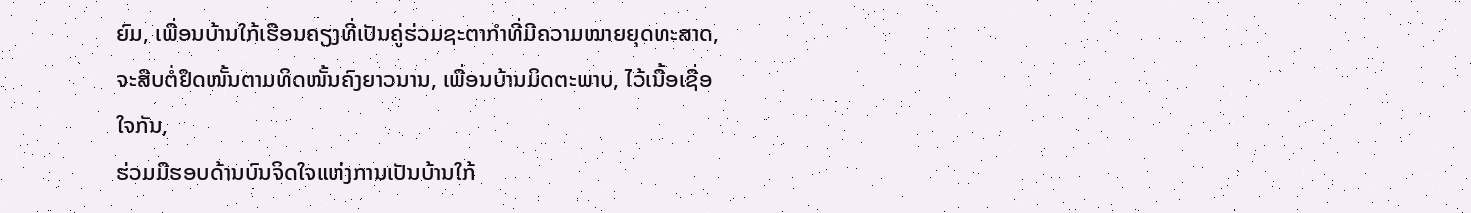ຍົມ, ເພື່ອນບ້ານໃກ້ເຮືອນຄຽງທີ່ເປັນຄູ່ຮ່ວມຊະຕາກຳທີ່ມີຄວາມໝາຍຍຸດທະສາດ, ຈະສືບຕໍ່ຢຶດໜັ້ນຕາມທິດໜັ້ນຄົງຍາວນານ, ເພື່ອນບ້ານມິດຕະພາບ, ໄວ້ເນື້ອເຊື່ອໃຈກັນ,
ຮ່ວມມືຮອບດ້ານບົນຈິດໃຈແຫ່ງການເປັນບ້ານໃກ້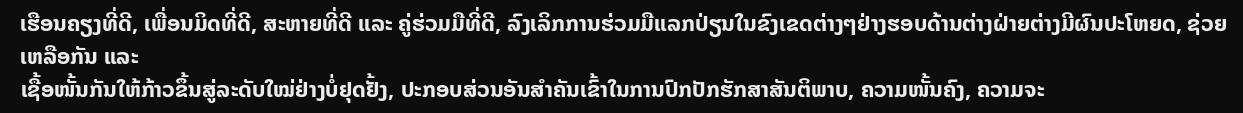ເຮືອນຄຽງທີ່ດີ, ເພື່ອນມິດທີ່ດີ, ສະຫາຍທີ່ດີ ແລະ ຄູ່ຮ່ວມມືທີ່ດີ, ລົງເລິກການຮ່ວມມືແລກປ່ຽນໃນຂົງເຂດຕ່າງໆຢ່າງຮອບດ້ານຕ່າງຝ່າຍຕ່າງມີຜົນປະໂຫຍດ, ຊ່ວຍ ເຫລືອກັນ ແລະ
ເຊື້ອໜັ້ນກັນໃຫ້ກ້າວຂຶ້ນສູ່ລະດັບໃໝ່ຢ່າງບໍ່ຢຸດຢັ້ງ, ປະກອບສ່ວນອັນສຳຄັນເຂົ້າໃນການປົກປັກຮັກສາສັນຕິພາບ, ຄວາມໜັ້ນຄົງ, ຄວາມຈະ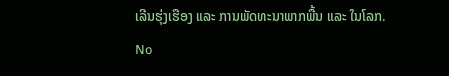ເລີນຮຸ່ງເຮືອງ ແລະ ການພັດທະນາພາກພື້ນ ແລະ ໃນໂລກ.
No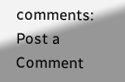comments:
Post a Comment